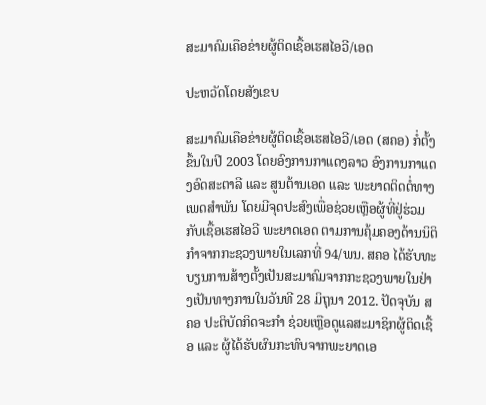ສະມາຄົມເຄືອຂ່າຍຜູ້ຕິດເຊື້ອເຮສໄອວີ/ເອດ

ປະຫວັດໂດຍສັງເຂບ

ສະມາຄົມເຄືອຂ່າຍຜູ້ຕິດເຊື້ອເຮສໄອວີ/ເອດ (ສຄອ) ກໍ່ຕັ້ງຂຶ້ນໃນປີ 2003 ໂດຍອົງການກາແດງລາວ ອົງການກາແດງອົດສະຕາລີ ແລະ ສູນຕ້ານເອດ ແລະ ພະຍາດຕິດຕໍ່ທາງເພດສຳພັນ ໂດຍມີຈຸດປະສົງເພື່ອຊ່ວຍເຫຼືອຜູ້ທີ່ຢູ່ຮ່ວມກັບເຊື້ອເຮສໄອວີ ພະຍາດເອດ ຕາມການຄຸ້ມຄອງດ້ານນິຕິກຳຈາກກະຊວງພາຍໃນເລກທີ່ 94/ພນ. ສຄອ ໄດ້ຮັບທະບຽນການສ້າງຕັ້ງເປັນສະມາຄົມຈາກກະຊວງພາຍໃນຢ່າງເປັນທາງການໃນວັນທີ 28 ມິຖຸນາ 2012. ປັດຈຸບັນ ສຄອ ປະຕິບັດກິດຈະກຳ ຊ່ວຍເຫຼືອດູແລສະມາຊິກຜູ້ຕິດເຊື້ອ ແລະ ຜູ້ໄດ້ຮັບຜົນກະທົບຈາກພະຍາດເອ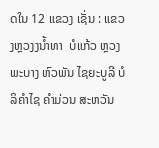ດໃນ 12 ແຂວງ ເຊັ່ນ : ແຂວງຫຼວງງນ້ຳທາ  ບໍແກ້ວ ຫຼວງພະບາງ ຫົວພັນ ໄຊຍະບູລີ ບໍລິຄຳໄຊ ຄຳມ່ວນ ສະຫວັນ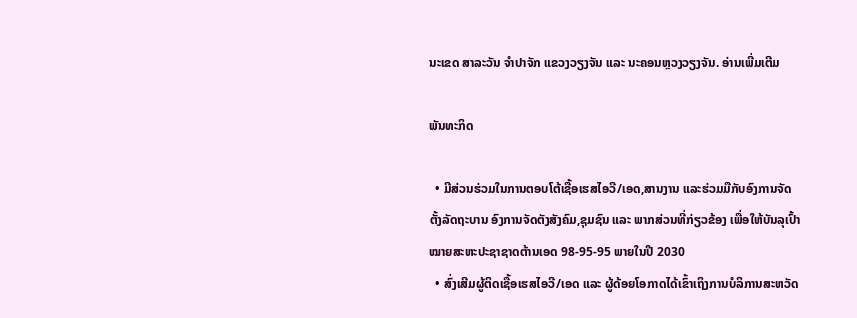ນະເຂດ ສາລະວັນ ຈຳປາຈັກ ແຂວງວຽງຈັນ ແລະ ນະຄອນຫຼວງວຽງຈັນ. ອ່ານເພີ່ມເຕີມ

ພັນທະກິດ

  • ມີສ່ວນຮ່ວມໃນການຕອບໂຕ້ເຊື້ອເຮສໄອວີ/ເອດ,ສານງານ ແລະຮ່ວມມືກັບອົງການຈັດຕັ້ງລັດຖະບານ ອົງການຈັດຕັງສັງຄົມ,ຊຸມຊົນ ແລະ ພາກສ່ວນທີ່ກ່ຽວຂ້ອງ ເພື່ອໃຫ້ບັນລຸເປົ້າໝາຍສະຫະປະຊາຊາດຕ້ານເອດ 98-95-95 ພາຍໃນປີ 2030
  • ສົ່ງເສີມຜູ້ຕິດເຊື້ອເຮສໄອວີ/ເອດ ແລະ ຜູ້ດ້ອຍໂອກາດໄດ້ເຂົ້າເຖິງການບໍລິການສະຫວັດ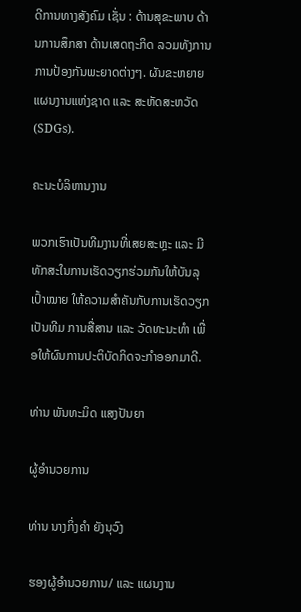ດີການທາງສັງຄົມ ເຊັ່ນ : ດ້ານສຸຂະພາບ ດ້ານການສຶກສາ ດ້ານເສດຖະກິດ ລວມທັງການການປ້ອງກັນພະຍາດຕ່າງໆ. ຜັນຂະຫຍາຍແຜນງານແຫ່ງຊາດ ແລະ ສະຫັດສະຫວັດ (SDGs).

ຄະນະບໍລິຫານງານ

ພວກເຮົາເປັນທີມງານທີ່ເສຍສະຫຼະ ແລະ ມີທັກສະໃນການເຮັດວຽກຮ່ວມກັນໃຫ້ບັນລຸເປົ້າໝາຍ ໃຫ້ຄວາມສຳຄັນກັບການເຮັດວຽກເປັນທີມ ການສື່ສານ ແລະ ວັດທະນະທຳ ເພື່ອໃຫ້ຜົນການປະຕິບັດກິດຈະກຳອອກມາດີ.

ທ່ານ ພັນທະມິດ ແສງປັນຍາ

ຜູ້ອຳນວຍການ

ທ່ານ ນາງກິ່ງຄຳ ຍັງນຸວົງ

ຮອງຜູ້ອຳນວຍການ/ ແລະ ແຜນງານ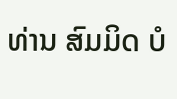ທ່ານ ສົມມິດ ບໍ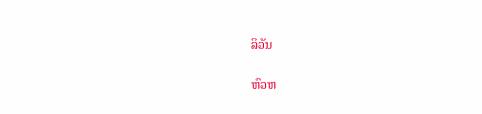ລິວັນ

ຫົວຫ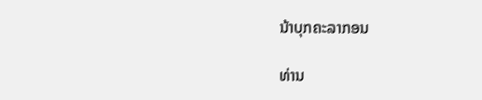ນ້າບຸກຄະລາກອນ

ທ່ານ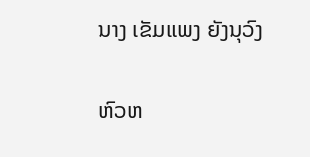ນາງ ເຂັມແພງ ຍັງນຸວົງ

ຫົວຫ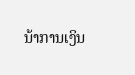ນ້າການເງິນ